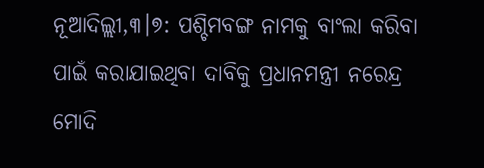ନୂଆଦିଲ୍ଲୀ,୩।୭: ପଶ୍ଚିମବଙ୍ଗ ନାମକୁ ବାଂଲା କରିବା ପାଇଁ କରାଯାଇଥିବା ଦାବିକୁ ପ୍ରଧାନମନ୍ତ୍ରୀ ନରେନ୍ଦ୍ର ମୋଦି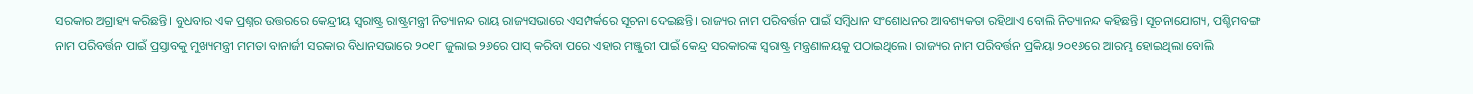ସରକାର ଅଗ୍ରାହ୍ୟ କରିଛନ୍ତି। ବୁଧବାର ଏକ ପ୍ରଶ୍ନର ଉତ୍ତରରେ କେନ୍ଦ୍ରୀୟ ସ୍ବରାଷ୍ଟ୍ର ରାଷ୍ଟ୍ରମନ୍ତ୍ରୀ ନିତ୍ୟାନନ୍ଦ ରାୟ ରାଜ୍ୟସଭାରେ ଏସମ୍ପର୍କରେ ସୂଚନା ଦେଇଛନ୍ତି। ରାଜ୍ୟର ନାମ ପରିବର୍ତ୍ତନ ପାଇଁ ସମ୍ବିଧାନ ସଂଶୋଧନର ଆବଶ୍ୟକତା ରହିଥାଏ ବୋଲି ନିତ୍ୟାନନ୍ଦ କହିଛନ୍ତି। ସୂଚନାଯୋଗ୍ୟ, ପଶ୍ଚିମବଙ୍ଗ ନାମ ପରିବର୍ତ୍ତନ ପାଇଁ ପ୍ରସ୍ତାବକୁ ମୁଖ୍ୟମନ୍ତ୍ରୀ ମମତା ବାନାର୍ଜୀ ସରକାର ବିଧାନସଭାରେ ୨୦୧୮ ଜୁଲାଇ ୨୬ରେ ପାସ୍ କରିବା ପରେ ଏହାର ମଞ୍ଜୁରୀ ପାଇଁ କେନ୍ଦ୍ର ସରକାରଙ୍କ ସ୍ବରାଷ୍ଟ୍ର ମନ୍ତ୍ରଣାଳୟକୁ ପଠାଇଥିଲେ। ରାଜ୍ୟର ନାମ ପରିବର୍ତ୍ତନ ପ୍ରକିୟା ୨୦୧୬ରେ ଆରମ୍ଭ ହୋଇଥିଲା ବୋଲି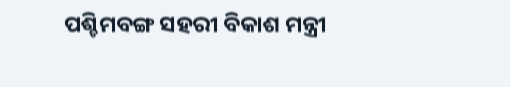ପଶ୍ଚିମବଙ୍ଗ ସହରୀ ବିକାଶ ମନ୍ତ୍ରୀ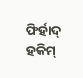ଫିର୍ହାଦ୍ ହକିମ୍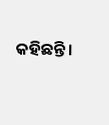କହିଛନ୍ତି।